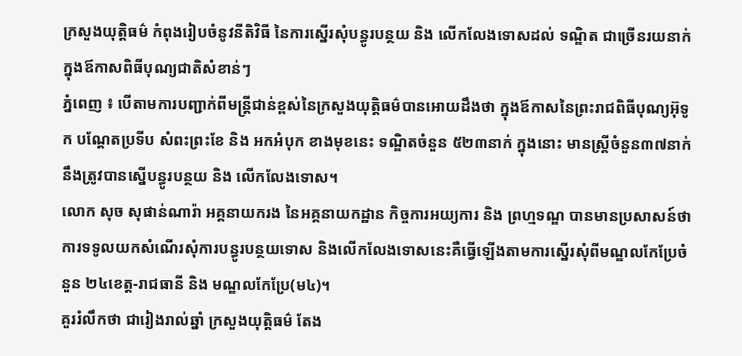ក្រសួងយុត្តិធម៌ កំពុងរៀបចំនូវនីតិវិធី នៃការស្នើរសុំបន្ធូរបន្ថយ និង លើកលែងទោសដល់ ទណ្ឌិត ជាច្រើនរយនាក់ ក្នុងឪកាសពិធីបុណ្យជាតិសំខាន់ៗ
ភ្នំពេញ ៖ បើតាមការបញ្ជាក់ពីមន្រ្តីជាន់ខ្ពស់នៃក្រសួងយុត្តិធម៌បានអោយដឹងថា ក្នុងឪកាសនៃព្រះរាជពិធីបុណ្យអ៊ុទូក បណ្តែតប្រទីប សំពះព្រះខែ និង អកអំបុក ខាងមុខនេះ ទណ្ឌិតចំនួន ៥២៣នាក់ ក្នុងនោះ មានស្ត្រីចំនួន៣៧នាក់ នឹងត្រូវបានស្នើបន្ធូរបន្ថយ និង លើកលែងទោស។
លោក សុច សុផាន់ណារ៉ា អគ្គនាយករង នៃអគ្គនាយកដ្ឋាន កិច្ចការអយ្យការ និង ព្រហ្មទណ្ឌ បានមានប្រសាសន៍ថា ការទទូលយកសំណើរសុំការបន្ធូរបន្ថយទោស និងលើកលែងទោសនេះគឺធ្វើឡើងតាមការស្នើរសុំពីមណ្ឌលកែប្រែចំនួន ២៤ខេត្ត-រាជធានី និង មណ្ឌលកែប្រែ(ម៤)។
គួររំលឹកថា ជារៀងរាល់ឆ្នាំ ក្រសួងយុត្តិធម៌ តែង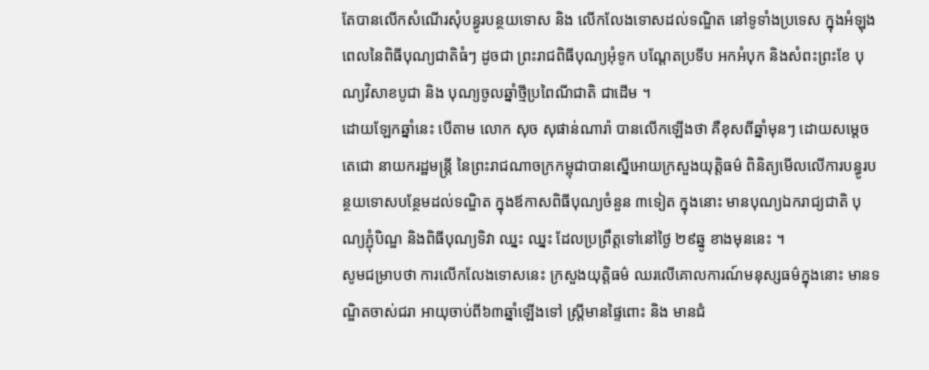តែបានលើកសំណើរសុំបន្ធូរបន្ថយទោស និង លើកលែងទោសដល់ទណ្ឌិត នៅទូទាំងប្រទេស ក្នុងអំឡុងពេលនៃពិធីបុណ្យជាតិធំៗ ដូចជា ព្រះរាជពិធីបុណ្យអុំទូក បណ្តែតប្រទីប អកអំបុក និងសំពះព្រះខែ បុណ្យវិសាខបូជា និង បុណ្យចូលឆ្នាំថ្មីប្រពៃណីជាតិ ជាដើម ។
ដោយឡែកឆ្នាំនេះ បើតាម លោក សុច សុផាន់ណារ៉ា បានលើកឡើងថា គឺខុសពីឆ្នាំមុនៗ ដោយសម្ដេចតេជោ នាយករដ្ឋមន្រ្ដី នៃព្រះរាជណាចក្រកម្ពុជាបានស្នើអោយក្រសួងយុត្តិធម៌ ពិនិត្យមើលលើការបន្ធូរបន្ថយទោសបន្ថែមដល់ទណ្ឌិត ក្នុងឪកាសពិធីបុណ្យចំនួន ៣ទៀត ក្នុងនោះ មានបុណ្យឯករាជ្យជាតិ បុណ្យភ្ជុំបិណ្ឌ និងពិធីបុណ្យទិវា ឈ្នះ ឈ្នះ ដែលប្រព្រឹត្តទៅនៅថ្ងៃ ២៩ឆ្នូ ខាងមុននេះ ។
សូមជម្រាបថា ការលើកលែងទោសនេះ ក្រសួងយុត្តិធម៌ ឈរលើគោលការណ៍មនុស្សធម៌ក្នុងនោះ មានទណ្ឌិតចាស់ជរា អាយុចាប់ពី៦៣ឆ្នាំឡើងទៅ ស្រ្ដីមានផ្ទៃពោះ និង មានជំ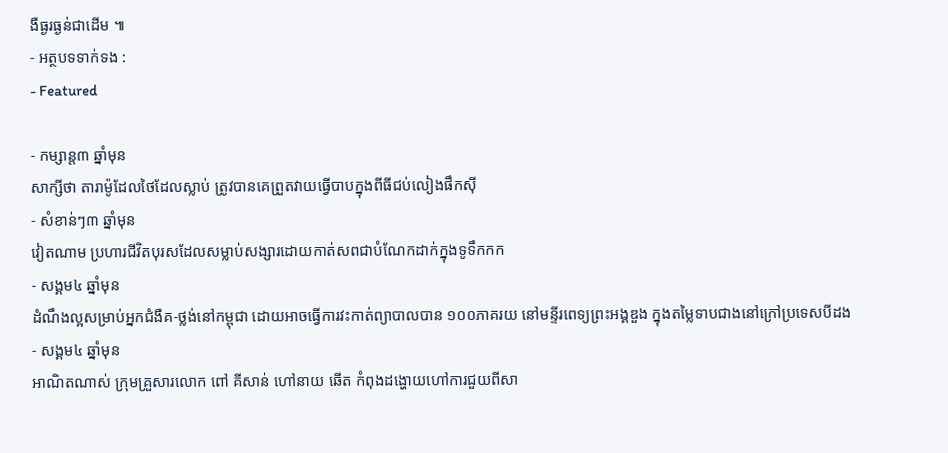ងឺធ្ងរធ្ងន់ជាដើម ៕
- អត្ថបទទាក់ទង :
- Featured

- កម្សាន្ត៣ ឆ្នាំមុន
សាក្សីថា តារាម៉ូដែលថៃដែលស្លាប់ ត្រូវបានគេព្រួតវាយធ្វើបាបក្នុងពីធីជប់លៀងផឹកស៊ី
- សំខាន់ៗ៣ ឆ្នាំមុន
វៀតណាម ប្រហារជីវិតបុរសដែលសម្លាប់សង្សារដោយកាត់សពជាបំណែកដាក់ក្នុងទូទឹកកក
- សង្គម៤ ឆ្នាំមុន
ដំណឹងល្អសម្រាប់អ្នកជំងឺគ-ថ្លង់នៅកម្ពុជា ដោយអាចធ្វើការវះកាត់ព្យាបាលបាន ១០០ភាគរយ នៅមន្ទីរពេទ្យព្រះអង្គឌួង ក្នុងតម្លៃទាបជាងនៅក្រៅប្រទេសបីដង
- សង្គម៤ ឆ្នាំមុន
អាណិតណាស់ ក្រុមគ្រួសារលោក ពៅ គីសាន់ ហៅនាយ ឆើត កំពុងដង្ហោយហៅការជួយពីសា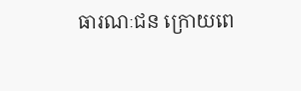ធារណៈជន ក្រោយពេ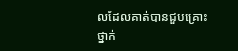លដែលគាត់បានជួបគ្រោះថ្នាក់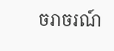ចរាចរណ៍